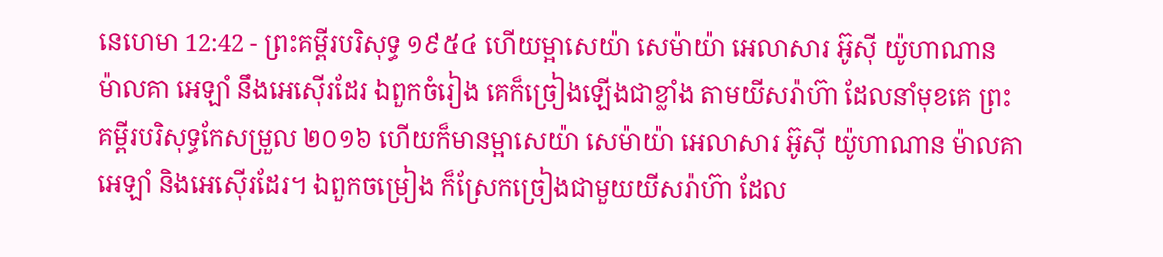នេហេមា 12:42 - ព្រះគម្ពីរបរិសុទ្ធ ១៩៥៤ ហើយម្អាសេយ៉ា សេម៉ាយ៉ា អេលាសារ អ៊ូស៊ី យ៉ូហាណាន ម៉ាលគា អេឡាំ នឹងអេស៊ើរដែរ ឯពួកចំរៀង គេក៏ច្រៀងឡើងជាខ្លាំង តាមយីសរ៉ាហ៊ា ដែលនាំមុខគេ ព្រះគម្ពីរបរិសុទ្ធកែសម្រួល ២០១៦ ហើយក៏មានម្អាសេយ៉ា សេម៉ាយ៉ា អេលាសារ អ៊ូស៊ី យ៉ូហាណាន ម៉ាលគា អេឡាំ និងអេស៊ើរដែរ។ ឯពួកចម្រៀង ក៏ស្រែកច្រៀងជាមួយយីសរ៉ាហ៊ា ដែល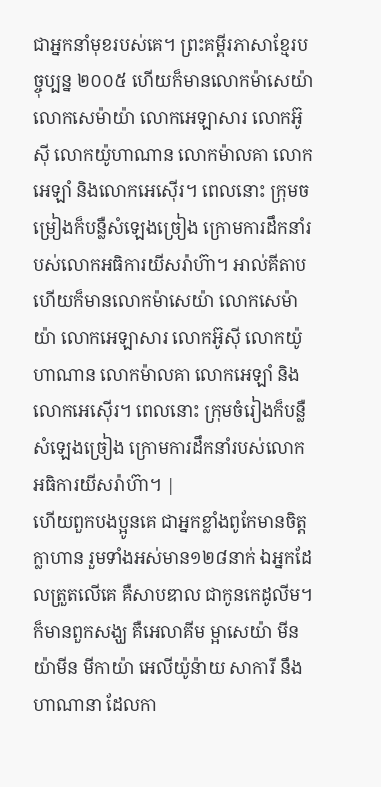ជាអ្នកនាំមុខរបស់គេ។ ព្រះគម្ពីរភាសាខ្មែរបច្ចុប្បន្ន ២០០៥ ហើយក៏មានលោកម៉ាសេយ៉ា លោកសេម៉ាយ៉ា លោកអេឡាសារ លោកអ៊ូស៊ី លោកយ៉ូហាណាន លោកម៉ាលគា លោកអេឡាំ និងលោកអេស៊ើរ។ ពេលនោះ ក្រុមចម្រៀងក៏បន្លឺសំឡេងច្រៀង ក្រោមការដឹកនាំរបស់លោកអធិការយីសរ៉ាហ៊ា។ អាល់គីតាប ហើយក៏មានលោកម៉ាសេយ៉ា លោកសេម៉ាយ៉ា លោកអេឡាសារ លោកអ៊ូស៊ី លោកយ៉ូហាណាន លោកម៉ាលគា លោកអេឡាំ និងលោកអេស៊ើរ។ ពេលនោះ ក្រុមចំរៀងក៏បន្លឺសំឡេងច្រៀង ក្រោមការដឹកនាំរបស់លោកអធិការយីសរ៉ាហ៊ា។ |
ហើយពួកបងប្អូនគេ ជាអ្នកខ្លាំងពូកែមានចិត្តក្លាហាន រួមទាំងអស់មាន១២៨នាក់ ឯអ្នកដែលត្រួតលើគេ គឺសាបឌាល ជាកូនកេដូលីម។
ក៏មានពួកសង្ឃ គឺអេលាគីម ម្អាសេយ៉ា មីនយ៉ាមីន មីកាយ៉ា អេលីយ៉ូន៉ាយ សាការី នឹងហាណានា ដែលកា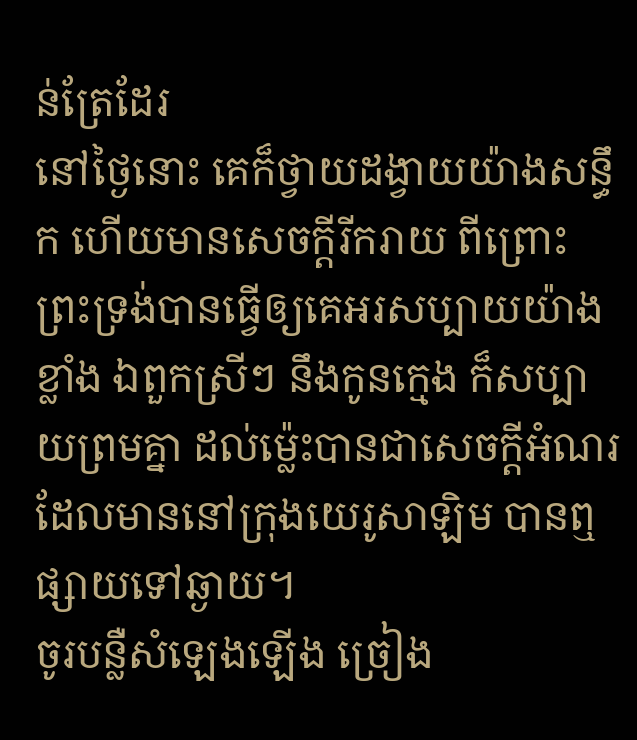ន់ត្រែដែរ
នៅថ្ងៃនោះ គេក៏ថ្វាយដង្វាយយ៉ាងសន្ធឹក ហើយមានសេចក្ដីរីករាយ ពីព្រោះព្រះទ្រង់បានធ្វើឲ្យគេអរសប្បាយយ៉ាងខ្លាំង ឯពួកស្រីៗ នឹងកូនក្មេង ក៏សប្បាយព្រមគ្នា ដល់ម៉្លេះបានជាសេចក្ដីអំណរដែលមាននៅក្រុងយេរូសាឡិម បានឮផ្សាយទៅឆ្ងាយ។
ចូរបន្លឺសំឡេងឡើង ច្រៀង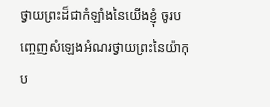ថ្វាយព្រះដ៏ជាកំឡាំងនៃយើងខ្ញុំ ចូរបញ្ចេញសំឡេងអំណរថ្វាយព្រះនៃយ៉ាកុប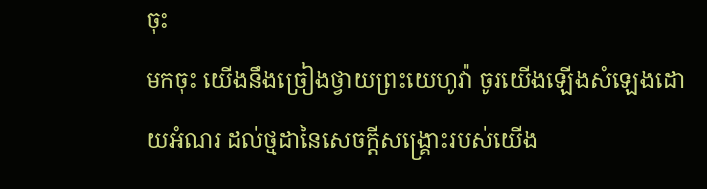ចុះ
មកចុះ យើងនឹងច្រៀងថ្វាយព្រះយេហូវ៉ា ចូរយើងឡើងសំឡេងដោយអំណរ ដល់ថ្មដានៃសេចក្ដីសង្គ្រោះរបស់យើង